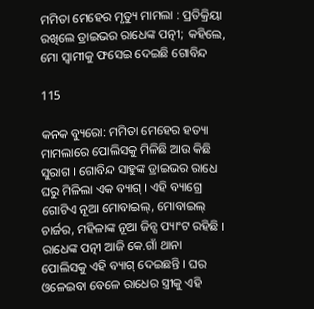ମମିତା ମେହେର ମୃତ୍ୟୁ ମାମଲା : ପ୍ରତିକ୍ରିୟା ରଖିଲେ ଡ୍ରାଇଭର ରାଧେଙ୍କ ପତ୍ନୀ; କହିଲେ, ମୋ ସ୍ୱାମୀକୁ ଫସେଇ ଦେଇଛି ଗୋବିନ୍ଦ

115

କନକ ବ୍ୟୁରୋ: ମମିତା ମେହେର ହତ୍ୟା ମାମଲାରେ ପୋଲିସକୁ ମିଳିଛି ଆଉ କିଛି ସୁରାଗ । ଗୋବିନ୍ଦ ସାହୁଙ୍କ ଡ୍ରାଇଭର ରାଧେ ଘରୁ ମିଳିଲା ଏକ ବ୍ୟାଗ୍ । ଏହି ବ୍ୟାଗ୍ରେ ଗୋଟିଏ ନୂଆ ମୋବାଇଲ୍, ମୋବାଇଲ୍ ଚାର୍ଜର, ମହିଳାଙ୍କ ନୂଆ ଜିନ୍ସ ପ୍ୟାଂଟ ରହିଛି । ରାଧେଙ୍କ ପତ୍ନୀ ଆଜି କେ.ଗାଁ ଥାନା ପୋଲିସକୁ ଏହି ବ୍ୟାଗ୍ ଦେଇଛନ୍ତି । ଘର ଓଳେଇବା ବେଳେ ରାଧେର ସ୍ତ୍ରୀକୁ ଏହି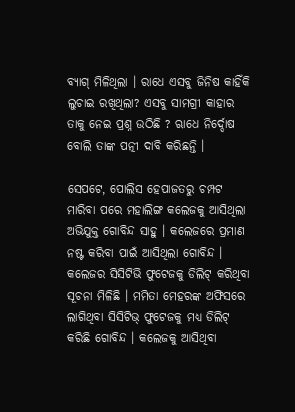ବ୍ୟାଗ୍ ମିଳିଥିଲା । ରାଧେ ଏସବୁ ଜିନିଷ କାହିଁକି ଲୁଚାଇ ରଖିଥିଲା? ଏସବୁ ସାମଗ୍ରୀ କାହାର ତାକୁ ନେଇ ପ୍ରଶ୍ନ ଉଠିଛି ? ଋାଧେ ନିର୍ଦ୍ଦୋଷ ବୋଲି ତାଙ୍କ ପତ୍ନୀ ଦାବି କରିଛନ୍ତି ।

ସେପଟେ, ପୋଲିସ ହେପାଜତରୁ ଚମ୍ପଟ ମାରିବା ପରେ ମହାଲିଙ୍ଗ କଲେଜକୁ ଆସିଥିଲା ଅଭିଯୁକ୍ତ ଗୋବିନ୍ଦ ସାହୁ । କଲେଜରେ ପ୍ରମାଣ ନଷ୍ଟ କରିବା ପାଇଁ ଆସିଥିଲା ଗୋବିନ୍ଦ । କଲେଜର ସିସିଟିଭି ଫୁଟେଜକୁ ଡିଲିଟ୍ କରିଥିବା ସୂଚନା ମିଳିଛି । ମମିତା ମେହରଙ୍କ ଅଫିସରେ ଲାଗିଥିବା ସିସିଟିଭ୍ ଫୁଟେଜକୁ ମଧ୍ୟ ଡିଲିଟ୍ କରିଛି ଗୋବିନ୍ଦ । କଲେଜକୁ ଆସିଥିବା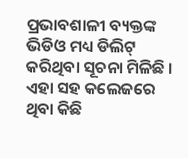ପ୍ରଭାବଶାଳୀ ବ୍ୟକ୍ତଙ୍କ ଭିଡିଓ ମଧ୍ୟ ଡିଲିଟ୍ କରିଥିବା ସୂଚନା ମିଳିଛି । ଏହା ସହ କଲେଜରେ ଥିବା କିଛି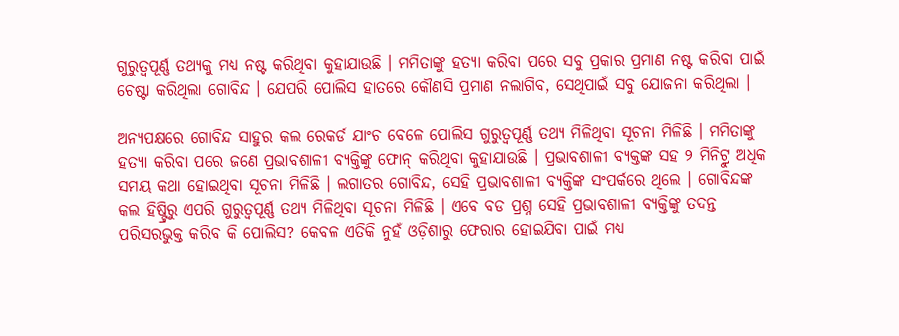ଗୁରୁତ୍ୱପୂର୍ଣ୍ଣ ତଥ୍ୟକୁ ମଧ୍ୟ ନଷ୍ଟ କରିଥିବା କୁହାଯାଉଛି । ମମିତାଙ୍କୁ ହତ୍ୟା କରିବା ପରେ ସବୁ ପ୍ରକାର ପ୍ରମାଣ ନଷ୍ଟ କରିବା ପାଇଁ ଚେଷ୍ଟା କରିଥିଲା ଗୋବିନ୍ଦ । ଯେପରି ପୋଲିସ ହାତରେ କୌଣସି ପ୍ରମାଣ ନଲାଗିବ, ସେଥିପାଇଁ ସବୁ ଯୋଜନା କରିଥିଲା ।

ଅନ୍ୟପକ୍ଷରେ ଗୋବିନ୍ଦ ସାହୁର କଲ ରେକର୍ଡ ଯାଂଚ ବେଳେ ପୋଲିସ ଗୁରୁତ୍ୱପୂର୍ଣ୍ଣ ତଥ୍ୟ ମିଳିଥିବା ସୂଚନା ମିଳିଛି । ମମିତାଙ୍କୁ ହତ୍ୟା କରିବା ପରେ ଜଣେ ପ୍ରଭାବଶାଳୀ ବ୍ୟକ୍ତିଙ୍କୁ ଫୋନ୍ କରିଥିବା କୁହାଯାଉଛି । ପ୍ରଭାବଶାଳୀ ବ୍ୟକ୍ତଙ୍କ ସହ ୨ ମିନିଟ୍ରୁ ଅଧିକ ସମୟ କଥା ହୋଇଥିବା ସୂଚନା ମିଳିଛି । ଲଗାତର ଗୋବିନ୍ଦ, ସେହି ପ୍ରଭାବଶାଳୀ ବ୍ୟକ୍ତିଙ୍କ ସଂପର୍କରେ ଥିଲେ । ଗୋବିନ୍ଦଙ୍କ କଲ ହିଷ୍ଟ୍ରିରୁ ଏପରି ଗୁରୁତ୍ୱପୂର୍ଣ୍ଣ ତଥ୍ୟ ମିଳିଥିବା ସୂଚନା ମିଳିଛି । ଏବେ ବଡ ପ୍ରଶ୍ନ ସେହି ପ୍ରଭାବଶାଳୀ ବ୍ୟକ୍ତିଙ୍କୁ ତଦନ୍ତ ପରିସରଭୁକ୍ତ କରିବ କି ପୋଲିସ? କେବଳ ଏତିକି ନୁହଁ ଓଡ଼ିଶାରୁ ଫେରାର ହୋଇଯିବା ପାଇଁ ମଧ୍ୟ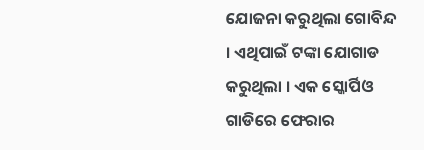ଯୋଜନା କରୁଥିଲା ଗୋବିନ୍ଦ । ଏଥିପାଇଁ ଟଙ୍କା ଯୋଗାଡ କରୁଥିଲା । ଏକ ସ୍କୋର୍ପିଓ ଗାଡିରେ ଫେରାର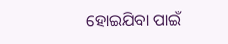ହୋଇଯିବା ପାଇଁ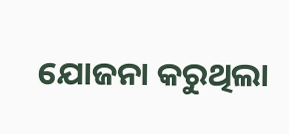ଯୋଜନା କରୁଥିଲା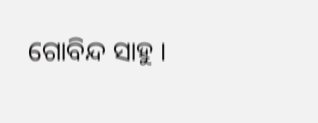ଗୋବିନ୍ଦ ସାହୁ ।